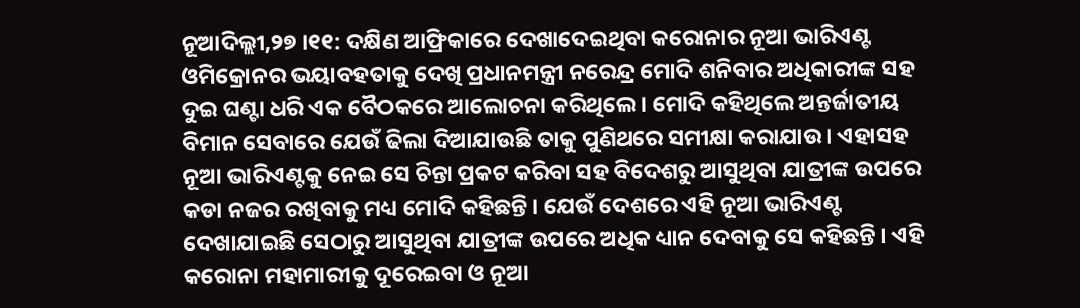ନୂଆଦିଲ୍ଲୀ,୨୭ ।୧୧: ଦକ୍ଷିଣ ଆଫ୍ରିକାରେ ଦେଖାଦେଇଥିବା କରୋନାର ନୂଆ ଭାରିଏଣ୍ଟ ଓମିକ୍ରୋନର ଭୟାବହତାକୁ ଦେଖି ପ୍ରଧାନମନ୍ତ୍ରୀ ନରେନ୍ଦ୍ର ମୋଦି ଶନିବାର ଅଧିକାରୀଙ୍କ ସହ ଦୁଇ ଘଣ୍ଟା ଧରି ଏକ ବୈଠକରେ ଆଲୋଚନା କରିଥିଲେ । ମୋଦି କହିଥିଲେ ଅନ୍ତର୍ଜାତୀୟ ବିମାନ ସେବାରେ ଯେଉଁ ଢିଲା ଦିଆଯାଉଛି ତାକୁ ପୁଣିଥରେ ସମୀକ୍ଷା କରାଯାଉ । ଏହାସହ ନୂଆ ଭାରିଏଣ୍ଟକୁ ନେଇ ସେ ଚିନ୍ତା ପ୍ରକଟ କରିବା ସହ ବିଦେଶରୁ ଆସୁଥିବା ଯାତ୍ରୀଙ୍କ ଉପରେ କଡା ନଜର ରଖିବାକୁ ମଧ୍ୟ ମୋଦି କହିଛନ୍ତି । ଯେଉଁ ଦେଶରେ ଏହି ନୂଆ ଭାରିଏଣ୍ଟ ଦେଖାଯାଇଛି ସେଠାରୁ ଆସୁଥିବା ଯାତ୍ରୀଙ୍କ ଉପରେ ଅଧିକ ଧ୍ୟାନ ଦେବାକୁ ସେ କହିଛନ୍ତି । ଏହି କରୋନା ମହାମାରୀକୁ ଦୂରେଇବା ଓ ନୂଆ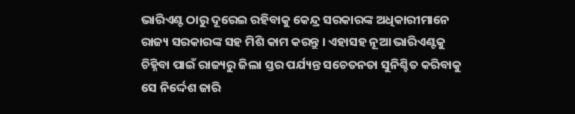ଭାରିଏଣ୍ଟ ଠାରୁ ଦୂରେଇ ରହିବାକୁ କେନ୍ଦ୍ର ସରକାରଙ୍କ ଅଧିକାରୀମାନେ ରାଜ୍ୟ ସରକାରଙ୍କ ସହ ମିଶି କାମ କରନ୍ତୁ । ଏହାସହ ନୂଆ ଭାରିଏଣ୍ଟକୁ ଚିହ୍ନିବା ପାଇଁ ରାଜ୍ୟରୁ ଜିଲା ସ୍ତର ପର୍ଯ୍ୟନ୍ତ ସଚେତନତା ସୁନିଶ୍ଚିତ କରିବାକୁ ସେ ନିର୍ଦ୍ଦେଶ ଜାରି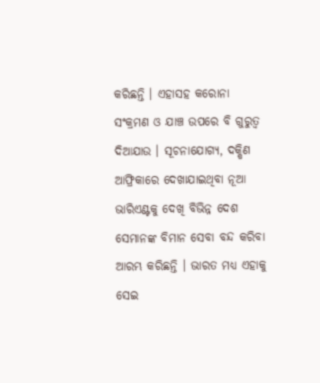କରିଛନ୍ତି । ଏହାସହ କରୋନା ସଂକ୍ରମଣ ଓ ଯାଞ୍ଚ ଉପରେ ବି ଗୁରୁତ୍ୱ ଦିଆଯାଉ । ସୂଚନାଯୋଗ୍ୟ, ଦକ୍ଷିଣ ଆଫ୍ରିକାରେ ଦେଖାଯାଇଥିବା ନୂଆ ଭାରିଏଣ୍ଟକୁ ଦେଖି ବିଭିନ୍ନ ଦେଶ ସେମାନଙ୍କ ବିମାନ ସେବା ବନ୍ଦ କରିବା ଆରମ୍ଭ କରିଛନ୍ତି । ଭାରତ ମଧ୍ୟ ଏହାକୁ ସେଇ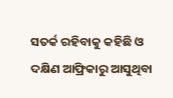ସତର୍କ ରହିବାକୁ କହିଛି ଓ ଦକ୍ଷିଣ ଆଫ୍ରିକାରୁ ଆସୁଥିବା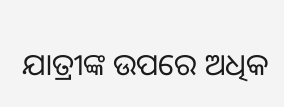ଯାତ୍ରୀଙ୍କ ଉପରେ ଅଧିକ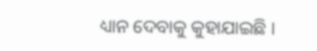ଧ୍ୟାନ ଦେବାକୁ କୁହାଯାଇଛି ।